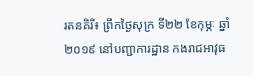រតនគិរី៖ ព្រឹកថ្ងៃសុក្រ ទី២២ ខែកុម្ភៈ ឆ្នាំ២០១៩ នៅបញ្ជាការដ្ឋាន កងរាជអាវុធ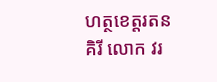ហត្ថខេត្តរតនគិរី លោក វរ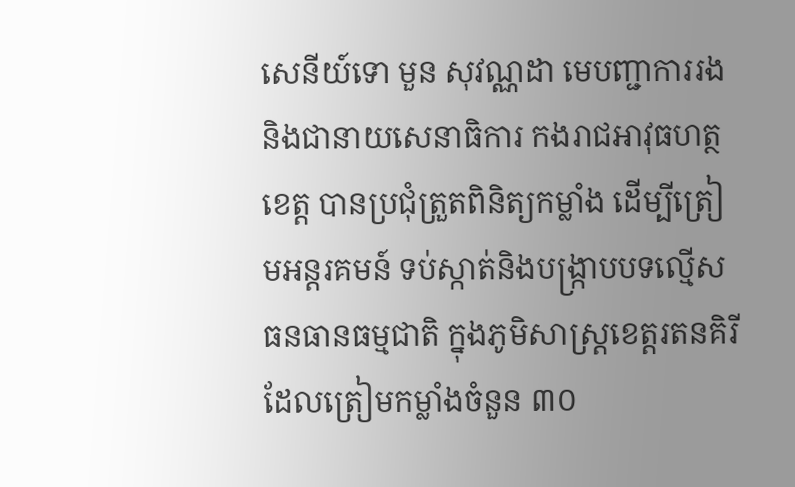សេនីយ៍ទោ មួន សុវណ្ណដា មេបញ្ជាការរង និងជានាយសេនាធិការ កងរាជអាវុធហត្ថខេត្ត បានប្រជុំត្រួតពិនិត្យកម្លាំង ដើម្បីត្រៀមអន្តរគមន៍ ទប់ស្កាត់និងបង្ក្រាបបទល្មើសធនធានធម្មជាតិ ក្នុងភូមិសាស្រ្តខេត្តរតនគិរី ដែលត្រៀមកម្លាំងចំនួន ៣០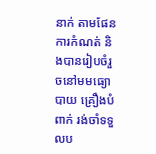នាក់ តាមផែនការកំណត់ និងបានរៀបចំរួចនៅមមធ្យោបាយ គ្រឿងបំពាក់ រង់ចាំទទួលប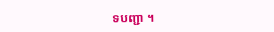ទបញ្ជា ។